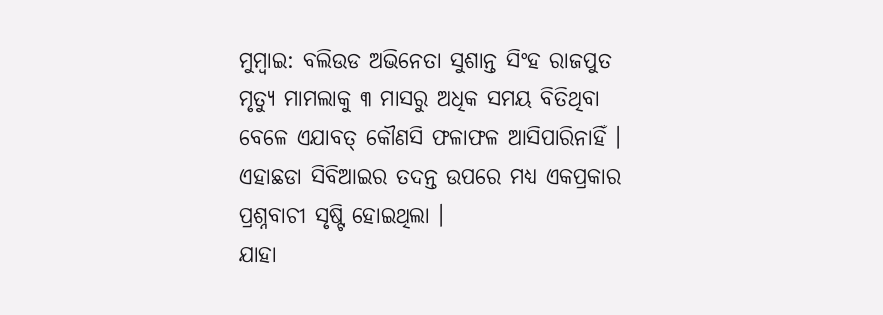ମୁମ୍ବାଇ: ବଲିଉଡ ଅଭିନେତା ସୁଶାନ୍ତ ସିଂହ ରାଜପୁତ ମୃତ୍ୟୁ ମାମଲାକୁ ୩ ମାସରୁ ଅଧିକ ସମୟ ବିତିଥିବା ବେଳେ ଏଯାବତ୍ କୌଣସି ଫଳାଫଳ ଆସିପାରିନାହିଁ । ଏହାଛଡା ସିବିଆଇର ତଦନ୍ତ ଉପରେ ମଧ୍ୟ ଏକପ୍ରକାର ପ୍ରଶ୍ନବାଚୀ ସୃଷ୍ଟି ହୋଇଥିଲା ।
ଯାହା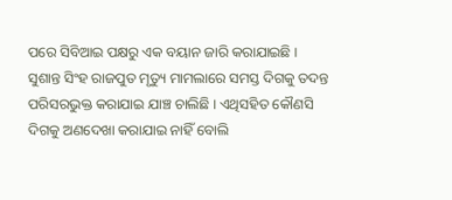ପରେ ସିବିଆଇ ପକ୍ଷରୁ ଏକ ବୟାନ ଜାରି କରାଯାଇଛି । ସୁଶାନ୍ତ ସିଂହ ରାଜପୁତ ମୃତ୍ୟୁ ମାମଲାରେ ସମସ୍ତ ଦିଗକୁ ତଦନ୍ତ ପରିସରଭୁକ୍ତ କରାଯାଇ ଯାଞ୍ଚ ଚାଲିଛି । ଏଥିସହିତ କୌଣସି ଦିଗକୁ ଅଣଦେଖା କରାଯାଇ ନାହିଁ ବୋଲି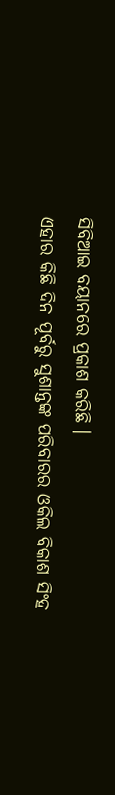ସିବିଆଇ ବୟାନରେ ପ୍ରକାଶ କରିଛି ।
ଏହାର କିଛି ଦିନ ପୂର୍ବରୁ ସୁଶାନ୍ତଙ୍କ ପରିବାରର ଓକିଲ ବିକାଶ ସିଂହ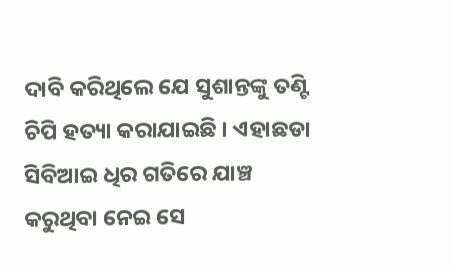ଦାବି କରିଥିଲେ ଯେ ସୁଶାନ୍ତଙ୍କୁ ତଣ୍ଟି ଚିପି ହତ୍ୟା କରାଯାଇଛି । ଏହାଛଡା ସିବିଆଇ ଧିର ଗତିରେ ଯାଞ୍ଚ କରୁଥିବା ନେଇ ସେ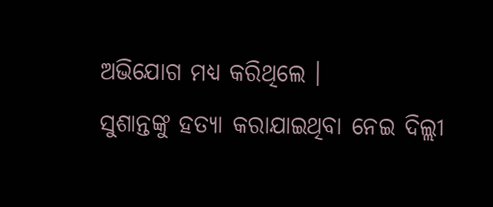ଅଭିଯୋଗ ମଧ୍ୟ କରିଥିଲେ ।
ସୁଶାନ୍ତଙ୍କୁ ହତ୍ୟା କରାଯାଇଥିବା ନେଇ ଦିଲ୍ଲୀ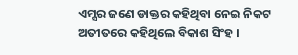ଏମ୍ସର ଜଣେ ଡାକ୍ତର କହିଥିବା ନେଇ ନିକଟ ଅତୀତରେ କହିଥିଲେ ବିକାଶ ସିଂହ ।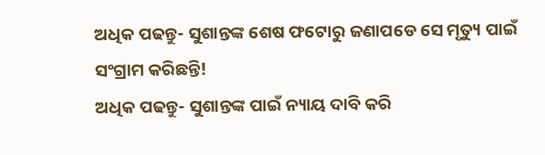ଅଧିକ ପଢନ୍ତୁ- ସୁଶାନ୍ତଙ୍କ ଶେଷ ଫଟୋରୁ ଜଣାପଡେ ସେ ମୃତ୍ୟୁ ପାଇଁ ସଂଗ୍ରାମ କରିଛନ୍ତି!
ଅଧିକ ପଢନ୍ତୁ- ସୁଶାନ୍ତଙ୍କ ପାଇଁ ନ୍ୟାୟ ଦାବି କରି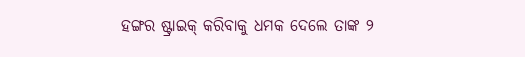ହଙ୍ଗର ଷ୍ଟ୍ରାଇକ୍ କରିବାକୁ ଧମକ ଦେଲେ ତାଙ୍କ ୨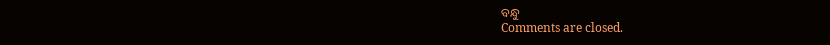ବନ୍ଧୁ
Comments are closed.